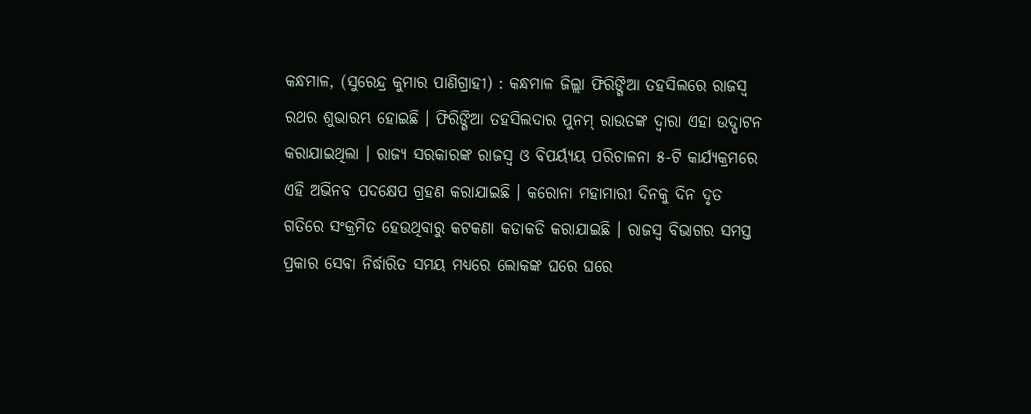କନ୍ଧମାଳ, (ସୁରେନ୍ଦ୍ର କୁମାର ପାଣିଗ୍ରାହୀ) : କନ୍ଧମାଳ ଜିଲ୍ଲା ଫିରିଙ୍ଗିଆ ତହସିଲରେ ରାଜସ୍ଵ ରଥର ଶୁଭାରମ୍ଭ ହୋଇଛି । ଫିରିଙ୍ଗିଆ ତହସିଲଦାର ପୁନମ୍ ରାଉତଙ୍କ ଦ୍ୱାରା ଏହା ଉଦ୍ଘାଟନ କରାଯାଇଥିଲା । ରାଜ୍ୟ ସରକାରଙ୍କ ରାଜସ୍ଵ ଓ ବିପର୍ୟ୍ୟୟ ପରିଚାଳନା ୫-ଟି କାର୍ଯ୍ୟକ୍ରମରେ ଏହି ଅଭିନବ ପଦକ୍ଷେପ ଗ୍ରହଣ କରାଯାଇଛି । କରୋନା ମହାମାରୀ ଦିନକୁ ଦିନ ଦୃତ ଗତିରେ ସଂକ୍ରମିତ ହେଉଥିବାରୁ କଟକଣା କଡାକଡି କରାଯାଇଛି । ରାଜସ୍ଵ ବିଭାଗର ସମସ୍ତ ପ୍ରକାର ସେବା ନିର୍ଦ୍ଧାରିତ ସମୟ ମଧ୍ୟରେ ଲୋକଙ୍କ ଘରେ ଘରେ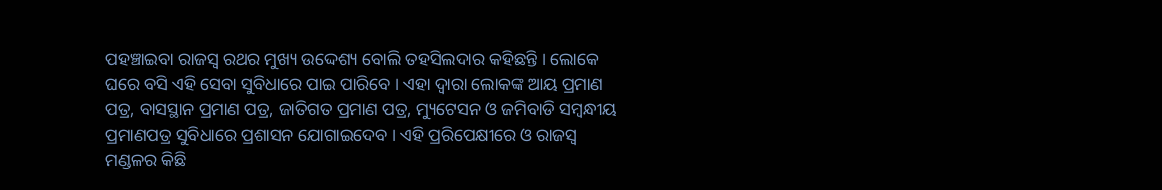ପହଞ୍ଚାଇବା ରାଜସ୍ଵ ରଥର ମୁଖ୍ୟ ଉଦ୍ଦେଶ୍ୟ ବୋଲି ତହସିଲଦାର କହିଛନ୍ତି । ଲୋକେ ଘରେ ବସି ଏହି ସେବା ସୁବିଧାରେ ପାଇ ପାରିବେ । ଏହା ଦ୍ଵାରା ଲୋକଙ୍କ ଆୟ ପ୍ରମାଣ ପତ୍ର, ବାସସ୍ଥାନ ପ୍ରମାଣ ପତ୍ର, ଜାତିଗତ ପ୍ରମାଣ ପତ୍ର, ମ୍ୟୁଟେସନ ଓ ଜମିବାଡି ସମ୍ବନ୍ଧୀୟ ପ୍ରମାଣପତ୍ର ସୁବିଧାରେ ପ୍ରଶାସନ ଯୋଗାଇଦେବ । ଏହି ପ୍ରରିପେକ୍ଷୀରେ ଓ ରାଜସ୍ଵ ମଣ୍ଡଳର କିଛି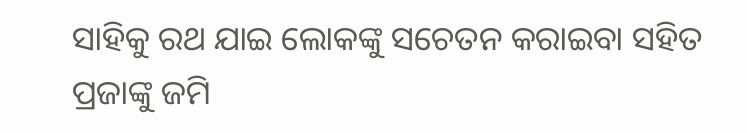ସାହିକୁ ରଥ ଯାଇ ଲୋକଙ୍କୁ ସଚେତନ କରାଇବା ସହିତ ପ୍ରଜାଙ୍କୁ ଜମି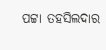ପଟ୍ଟା ତହସିଲଦାର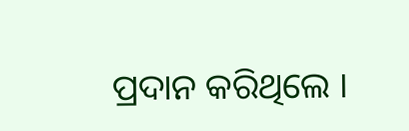ପ୍ରଦାନ କରିଥିଲେ ।